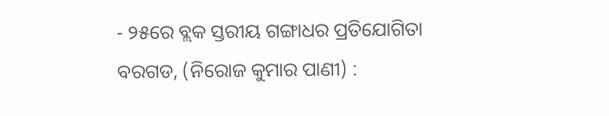- ୨୫ରେ ବ୍ଲକ ସ୍ତରୀୟ ଗଙ୍ଗାଧର ପ୍ରତିଯୋଗିତା
ବରଗଡ, (ନିରୋଜ କୁମାର ପାଣୀ) :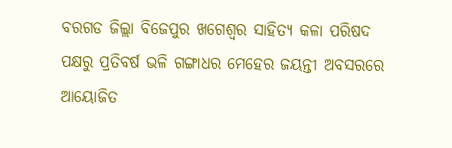ବରଗଡ ଜିଲ୍ଲା ବିଜେପୁର ଖଗେଶ୍ୱର ସାହିତ୍ୟ କଳା ପରିଷଦ ପକ୍ଷରୁ ପ୍ରତିବର୍ଷ ଭଳି ଗଙ୍ଗାଧର ମେହେର ଜୟନ୍ତୀ ଅବସରରେ ଆୟୋଜିତ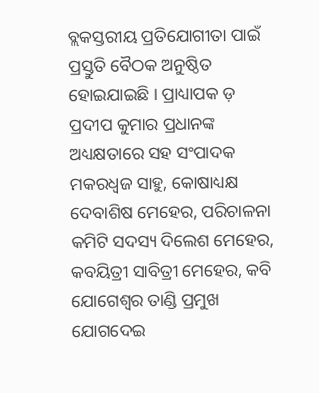ବ୍ଲକସ୍ତରୀୟ ପ୍ରତିଯୋଗୀତା ପାଇଁ ପ୍ରସ୍ତୁତି ବୈଠକ ଅନୁଷ୍ଠିତ ହୋଇଯାଇଛି । ପ୍ରାଧ୍ୟାପକ ଡ଼ ପ୍ରଦୀପ କୁମାର ପ୍ରଧାନଙ୍କ ଅଧ୍ୟକ୍ଷତାରେ ସହ ସଂପାଦକ ମକରଧ୍ୱଜ ସାହୁ, କୋଷାଧ୍ୟକ୍ଷ ଦେବାଶିଷ ମେହେର, ପରିଚାଳନା କମିଟି ସଦସ୍ୟ ଦିଲେଶ ମେହେର, କବୟିତ୍ରୀ ସାବିତ୍ରୀ ମେହେର, କବି ଯୋଗେଶ୍ଵର ତାଣ୍ଡି ପ୍ରମୁଖ ଯୋଗଦେଇ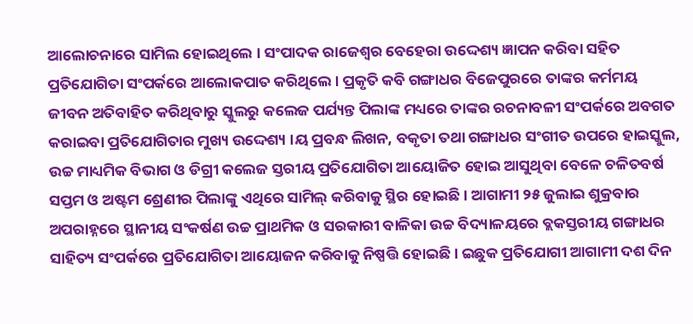ଆଲୋଚନାରେ ସାମିଲ ହୋଇଥିଲେ । ସଂପାଦକ ରାଜେଶ୍ଵର ବେହେରା ଉଦ୍ଦେଶ୍ୟ ଜ୍ଞାପନ କରିବା ସହିତ ପ୍ରତିଯୋଗିତା ସଂପର୍କରେ ଆଲୋକପାତ କରିଥିଲେ । ପ୍ରକୃତି କବି ଗଙ୍ଗାଧର ବିଜେପୁରରେ ତାଙ୍କର କର୍ମମୟ ଜୀବନ ଅତିବାହିତ କରିଥିବାରୁ ସ୍କୁଲରୁ କଲେଜ ପର୍ଯ୍ୟନ୍ତ ପିଲାଙ୍କ ମଧ୍ୟରେ ତାଙ୍କର ରଚନାବଳୀ ସଂପର୍କରେ ଅବଗତ କରାଇବା ପ୍ରତିଯୋଗିତାର ମୁଖ୍ୟ ଉଦ୍ଦେଶ୍ୟ ।ୟ ପ୍ରବନ୍ଧ ଲିଖନ, ବକୃତା ତଥା ଗଙ୍ଗାଧର ସଂଗୀତ ଉପରେ ହାଇସ୍କୁଲ, ଉଚ୍ଚ ମାଧ୍ୟମିକ ବିଭାଗ ଓ ଡିଗ୍ରୀ କଲେଜ ସ୍ତରୀୟ ପ୍ରତିଯୋଗିତା ଆୟୋଜିତ ହୋଇ ଆସୁଥିବା ବେଳେ ଚଳିତବର୍ଷ ସପ୍ତମ ଓ ଅଷ୍ଟମ ଶ୍ରେଣୀର ପିଲାଙ୍କୁ ଏଥିରେ ସାମିଲ୍ କରିବାକୁ ସ୍ଥିର ହୋଇଛି । ଆଗାମୀ ୨୫ ଜୁଲାଇ ଶୁକ୍ରବାର ଅପରାହ୍ନରେ ସ୍ଥାନୀୟ ସଂକର୍ଷଣ ଉଚ୍ଚ ପ୍ରାଥମିକ ଓ ସରକାରୀ ବାଳିକା ଉଚ୍ଚ ବିଦ୍ୟାଳୟରେ ବ୍ଲକସ୍ତରୀୟ ଗଙ୍ଗାଧର ସାହିତ୍ୟ ସଂପର୍କରେ ପ୍ରତିଯୋଗିତା ଆୟୋଜନ କରିବାକୁ ନିଷ୍ପତ୍ତି ହୋଇଛି । ଇଛୁକ ପ୍ରତିଯୋଗୀ ଆଗାମୀ ଦଶ ଦିନ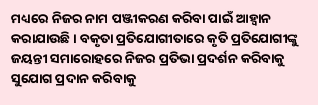ମଧ୍ୟରେ ନିଜର ନାମ ପଞ୍ଜୀକରଣ କରିବା ପାଇଁ ଆହ୍ଵାନ କରାଯାଉଛି । ବକୃତା ପ୍ରତିଯୋଗୀତାରେ କୃତି ପ୍ରତିଯୋଗୀଙ୍କୁ ଜୟନ୍ତୀ ସମାରୋହରେ ନିଜର ପ୍ରତିଭା ପ୍ରଦର୍ଶନ କରିବାକୁ ସୁଯୋଗ ପ୍ରଦାନ କରିବାକୁ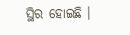ସ୍ଥିର ହୋଇଛି ।